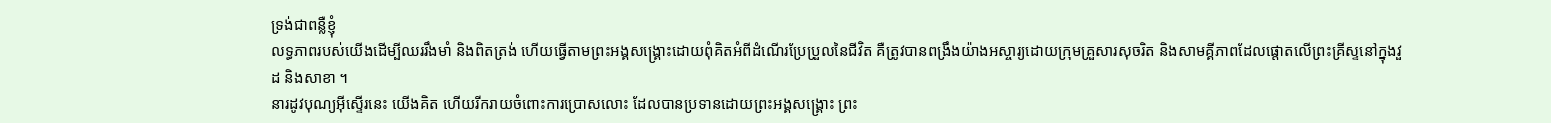ទ្រង់ជាពន្លឺខ្ញុំ
លទ្ធភាពរបស់យើងដើម្បីឈររឹងមាំ និងពិតត្រង់ ហើយធ្វើតាមព្រះអង្គសង្គ្រោះដោយពុំគិតអំពីដំណើរប្រែប្រួលនៃជីវិត គឺត្រូវបានពង្រឹងយ៉ាងអស្ចារ្យដោយក្រុមគ្រួសារសុចរិត និងសាមគ្គីភាពដែលផ្ដោតលើព្រះគ្រីស្ទនៅក្នុងវួដ និងសាខា ។
នារដូវបុណ្យអ៊ីស្ទើរនេះ យើងគិត ហើយរីករាយចំពោះការប្រោសលោះ ដែលបានប្រទានដោយព្រះអង្គសង្គ្រោះ ព្រះ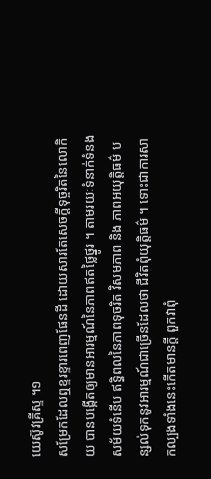យេស៊ូវគ្រីស្ទ ។១
សម្រែកដែលឮខ្ទរខ្ទារពេញផែនដី ដោយសារតែសេចក្ដីទុច្ចរិតនៃលោកិយ បានបង្កើតឲ្យមានអារម្មណ៍នៃភាពឥតថ្លៃថ្នូរ ។ តាមរយៈទំនាក់ទំនងសម័យទំនើប ឥទ្ធិពលនៃភាពទុចរិត វិសមភាព និង ភាពអយុត្តិធម៌ បន្សល់ទុកនូវអារម្មណ៍ជាច្រើនដែលថា ជីវិតពុំយុត្តិធម៌ ។ ទោះជាការសាកល្បងទាំងនេះកើតមានក្ដី ពួកវាពុំ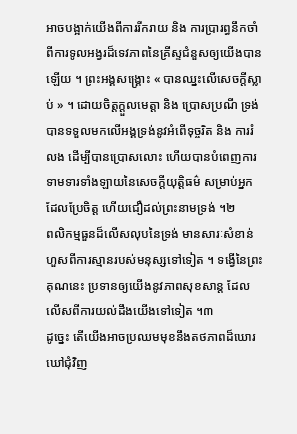អាចបង្អាក់យើងពីការរីករាយ និង ការប្រារព្ធនឹកចាំពីការទូលអង្វរដ៏ទេវភាពនៃគ្រីស្ទជំនួសឲ្យយើងបានឡើយ ។ ព្រះអង្គសង្គ្រោះ « បានឈ្នះលើសេចក្ដីស្លាប់ » ។ ដោយចិត្តក្ដួលមេត្តា និង ប្រោសប្រណី ទ្រង់បានទទួលមកលើអង្គទ្រង់នូវអំពើទុច្ចរិត និង ការរំលង ដើម្បីបានប្រោសលោះ ហើយបានបំពេញការទាមទារទាំងឡាយនៃសេចក្ដីយុត្តិធម៌ សម្រាប់អ្នកដែលប្រែចិត្ត ហើយជឿដល់ព្រះនាមទ្រង់ ។២
ពលិកម្មធួនដ៏លើសលុបនៃទ្រង់ មានសារៈសំខាន់ហួសពីការស្មានរបស់មនុស្សទៅទៀត ។ ទង្វើនៃព្រះគុណនេះ ប្រទានឲ្យយើងនូវភាពសុខសាន្ត ដែលលើសពីការយល់ដឹងយើងទៅទៀត ។៣
ដូច្នេះ តើយើងអាចប្រឈមមុខនឹងតថភាពដ៏ឃោរឃៅជុំវិញ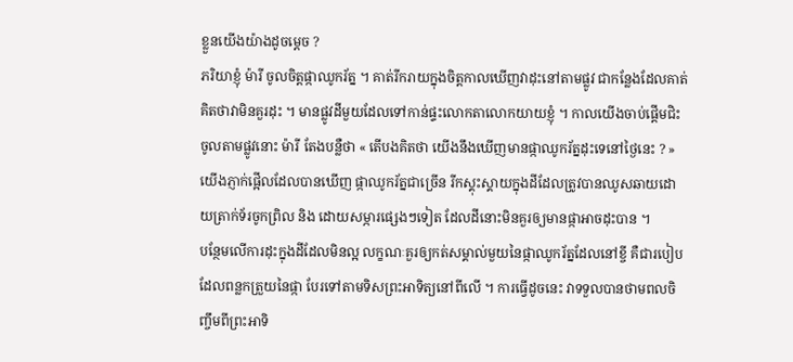ខ្លួនយើងយ៉ាងដូចម្ដេច ?
ភរិយាខ្ញុំ ម៉ារី ចូលចិត្តផ្កាឈូករ័ត្ន ។ គាត់រីករាយក្នុងចិត្តកាលឃើញវាដុះនៅតាមផ្លូវ ជាកន្លែងដែលគាត់គិតថាវាមិនគួរដុះ ។ មានផ្លូវដីមួយដែលទៅកាន់ផ្ទះលោកតាលោកយាយខ្ញុំ ។ កាលយើងចាប់ផ្ដើមជិះចូលតាមផ្លូវនោះ ម៉ារី តែងបន្លឺថា « តើបងគិតថា យើងនឹងឃើញមានផ្កាឈូករ័ត្នដុះទេនៅថ្ងៃនេះ ? » យើងភ្ញាក់ផ្អើលដែលបានឃើញ ផ្កាឈូករ័ត្នជាច្រើន រីកស្គុះស្គាយក្នុងដីដែលត្រូវបានឈូសឆាយដោយត្រាក់ទ័រចូកព្រិល និង ដោយសម្ភារផ្សេងៗទៀត ដែលដីនោះមិនគួរឲ្យមានផ្កាអាចដុះបាន ។
បន្ថែមលើការដុះក្នុងដីដែលមិនល្អ លក្ខណៈគួរឲ្យកត់សម្គាល់មួយនៃផ្កាឈូករ័ត្នដែលនៅខ្ចី គឺជារបៀបដែលពន្លកត្រួយនៃផ្កា បែរទៅតាមទិសព្រះអាទិត្យនៅពីលើ ។ ការធ្វើដូចនេះ វាទទួលបានថាមពលចិញ្ចឹមពីព្រះអាទិ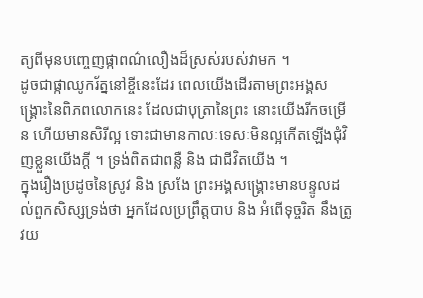ត្យពីមុនបញ្ចេញផ្កាពណ៌លឿងដ៏ស្រស់របស់វាមក ។
ដូចជាផ្កាឈូករ័ត្ននៅខ្ចីនេះដែរ ពេលយើងដើរតាមព្រះអង្គសង្គ្រោះនៃពិភពលោកនេះ ដែលជាបុត្រានៃព្រះ នោះយើងរីកចម្រើន ហើយមានសិរីល្អ ទោះជាមានកាលៈទេសៈមិនល្អកើតឡើងជុំវិញខ្លួនយើងក្ដី ។ ទ្រង់ពិតជាពន្លឺ និង ជាជីវិតយើង ។
ក្នុងរឿងប្រដូចនៃស្រូវ និង ស្រងែ ព្រះអង្គសង្គ្រោះមានបន្ទូលដល់ពួកសិស្សទ្រង់ថា អ្នកដែលប្រព្រឹត្តបាប និង អំពើទុច្ចរិត នឹងត្រូវយ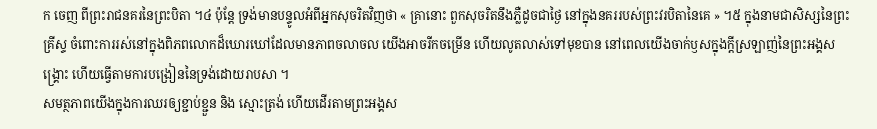ក ចេញ ពីព្រះរាជនគរនៃព្រះបិតា ។៤ ប៉ុន្តែ ទ្រង់មានបន្ទូលអំពីអ្នកសុចរិតវិញថា « គ្រានោះ ពួកសុចរិតនឹងភ្លឺដូចជាថ្ងៃ នៅក្នុងនគររបស់ព្រះវរបិតានៃគេ » ។៥ ក្នុងនាមជាសិស្សនៃព្រះគ្រីស្ទ ចំពោះការរស់នៅក្នុងពិភពលោកដ៏ឃោរឃៅដែលមានភាពចលាចល យើងអាចរីកចម្រើន ហើយលូតលាស់ទៅមុខបាន នៅពេលយើងចាក់ឫសក្នុងក្ដីស្រឡាញ់នៃព្រះអង្គសង្គ្រោះ ហើយធ្វើតាមការបង្រៀននៃទ្រង់ដោយរាបសា ។
សមត្ថភាពយើងក្នុងការឈរឲ្យខ្ជាប់ខ្ជួន និង ស្មោះត្រង់ ហើយដើរតាមព្រះអង្គស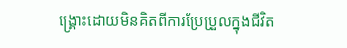ង្គ្រោះដោយមិនគិតពីការប្រែប្រួលក្នុងជីវិត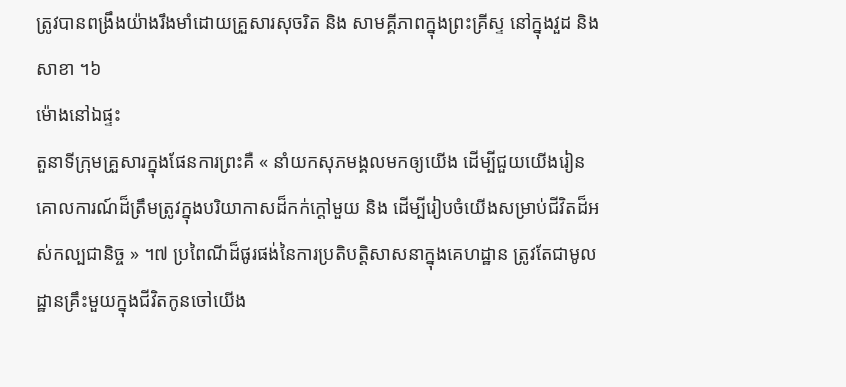ត្រូវបានពង្រឹងយ៉ាងរឹងមាំដោយគ្រួសារសុចរិត និង សាមគ្គីភាពក្នុងព្រះគ្រីស្ទ នៅក្នុងវួដ និង សាខា ។៦
ម៉ោងនៅឯផ្ទះ
តួនាទីក្រុមគ្រួសារក្នុងផែនការព្រះគឺ « នាំយកសុភមង្គលមកឲ្យយើង ដើម្បីជួយយើងរៀនគោលការណ៍ដ៏ត្រឹមត្រូវក្នុងបរិយាកាសដ៏កក់ក្ដៅមួយ និង ដើម្បីរៀបចំយើងសម្រាប់ជីវិតដ៏អស់កល្បជានិច្ច » ។៧ ប្រពៃណីដ៏ផូរផង់នៃការប្រតិបត្តិសាសនាក្នុងគេហដ្ឋាន ត្រូវតែជាមូលដ្ឋានគ្រឹះមួយក្នុងជីវិតកូនចៅយើង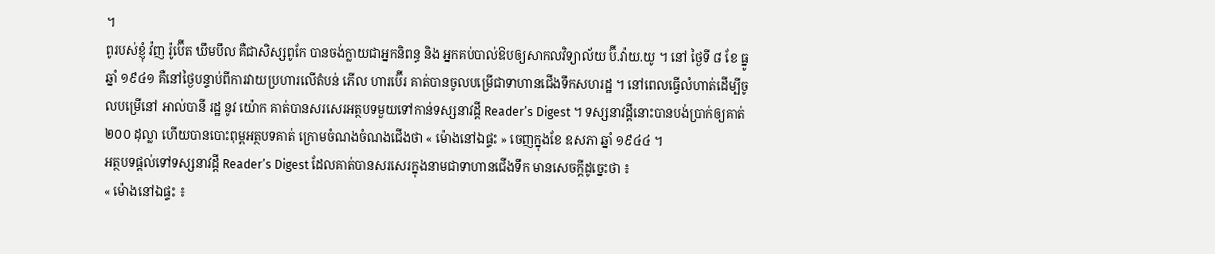។
ពូរបស់ខ្ញុំ វ៉ញ រ៉ូប៊ើត ឃឹមបឹល គឺជាសិស្សពូកែ បានចង់ក្លាយជាអ្នកនិពន្ធ និង អ្នកគប់បាល់ឱបឲ្យសាកលវិទ្យាល័យ ប៊ី.វ៉ាយ.យូ ។ នៅ ថ្ងៃទី ៨ ខែ ធ្នូ ឆ្នាំ ១៩៤១ គឺនៅថ្ងៃបន្ទាប់ពីការវាយប្រហារលើតំបន់ ភើល ហារប៊ើរ គាត់បានចូលបម្រើជាទាហានជើងទឹកសហរដ្ឋ ។ នៅពេលធ្វើលំហាត់ដើម្បីចូលបម្រើនៅ អាល់បានី រដ្ឋ នូវ យ៉ោក គាត់បានសរសេរអត្ថបទមួយទៅកាន់ទស្សនាវដ្ដី Reader’s Digest ។ ទស្សនាវដ្ដីនោះបានបង់ប្រាក់ឲ្យគាត់ ២០០ ដុល្លា ហើយបានបោះពុម្ពអត្ថបទគាត់ ក្រោមចំណងចំណងជើងថា « ម៉ោងនៅឯផ្ទះ » ចេញក្នុងខែ ឧសភា ឆ្នាំ ១៩៤៤ ។
អត្ថបទផ្ដល់ទៅទស្សនាវដ្ដី Reader’s Digest ដែលគាត់បានសរសេរក្នុងនាមជាទាហានជើងទឹក មានសេចក្ដីដូច្នេះថា ៖
« ម៉ោងនៅឯផ្ទះ ៖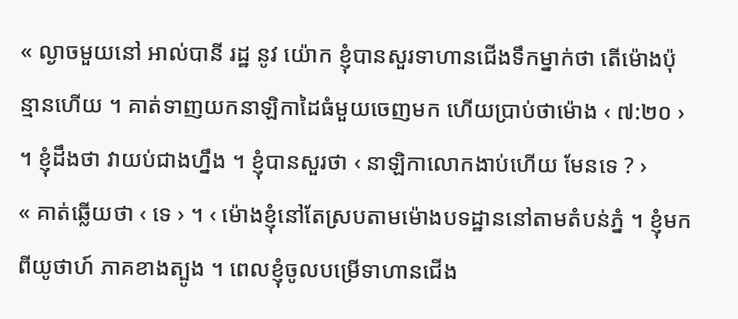« ល្ងាចមួយនៅ អាល់បានី រដ្ឋ នូវ យ៉ោក ខ្ញុំបានសួរទាហានជើងទឹកម្នាក់ថា តើម៉ោងប៉ុន្មានហើយ ។ គាត់ទាញយកនាឡិកាដៃធំមួយចេញមក ហើយប្រាប់ថាម៉ោង ‹ ៧:២០ › ។ ខ្ញុំដឹងថា វាយប់ជាងហ្នឹង ។ ខ្ញុំបានសួរថា ‹ នាឡិកាលោកងាប់ហើយ មែនទេ ? ›
« គាត់ឆ្លើយថា ‹ ទេ › ។ ‹ ម៉ោងខ្ញុំនៅតែស្របតាមម៉ោងបទដ្ឋាននៅតាមតំបន់ភ្នំ ។ ខ្ញុំមកពីយូថាហ៍ ភាគខាងត្បូង ។ ពេលខ្ញុំចូលបម្រើទាហានជើង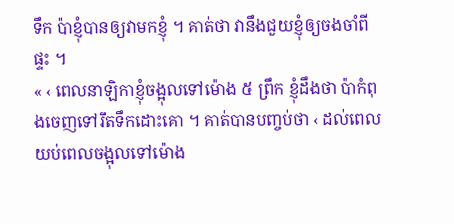ទឹក ប៉ាខ្ញុំបានឲ្យវាមកខ្ញុំ ។ គាត់ថា វានឹងជួយខ្ញុំឲ្យចងចាំពីផ្ទះ ។
« ‹ ពេលនាឡិកាខ្ញុំចង្អុលទៅម៉ោង ៥ ព្រឹក ខ្ញុំដឹងថា ប៉ាកំពុងចេញទៅរឹតទឹកដោះគោ ។ គាត់បានបញ្ចប់ថា ‹ ដល់ពេលយប់ពេលចង្អុលទៅម៉ោង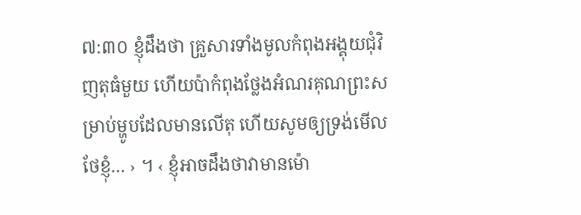៧:៣០ ខ្ញុំដឹងថា គ្រួសារទាំងមូលកំពុងអង្គុយជុំវិញតុធំមួយ ហើយប៉ាកំពុងថ្លែងអំណរគុណព្រះសម្រាប់ម្ហូបដែលមានលើតុ ហើយសូមឲ្យទ្រង់មើលថែខ្ញុំ… › ។ ‹ ខ្ញុំអាចដឹងថាវាមានម៉ោ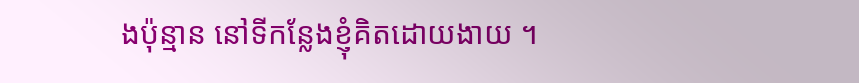ងប៉ុន្មាន នៅទីកន្លែងខ្ញុំគិតដោយងាយ ។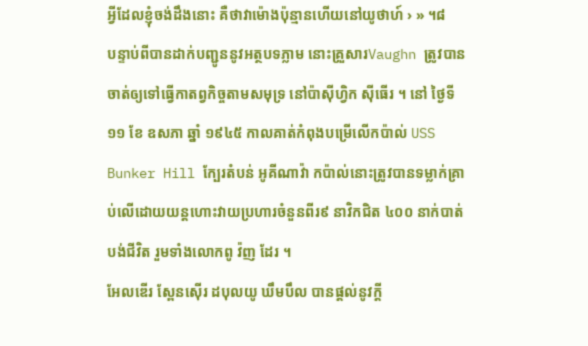អ្វីដែលខ្ញុំចង់ដឹងនោះ គឺថាវាម៉ោងប៉ុន្មានហើយនៅយូថាហ៍ › » ។៨
បន្ទាប់ពីបានដាក់បញ្ជូននូវអត្ថបទភ្លាម នោះគ្រួសារVaughn ត្រូវបានចាត់ឲ្យទៅធ្វើកាតព្វកិច្ចតាមសមុទ្រ នៅប៉ាស៊ីហ្វិក ស៊ីធើរ ។ នៅ ថ្ងៃទី ១១ ខែ ឧសភា ឆ្នាំ ១៩៤៥ កាលគាត់កំពុងបម្រើលើកប៉ាល់ USS Bunker Hill ក្បែរតំបន់ អូគីណាវ៉ា កប៉ាល់នោះត្រូវបានទម្លាក់គ្រាប់លើដោយយន្តហោះវាយប្រហារចំនួនពីរ៩ នាវិកជិត ៤០០ នាក់បាត់បង់ជីវិត រួមទាំងលោកពូ វ៉ញ ដែរ ។
អែលឌើរ ស្ពែនស៊ើរ ដបុលយូ ឃឹមបឹល បានផ្ដល់នូវក្ដី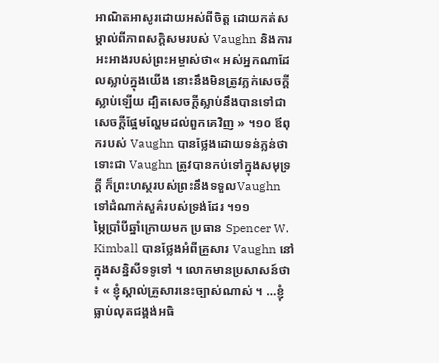អាណិតអាសូរដោយអស់ពីចិត្ត ដោយកត់សម្គាល់ពីភាពសក្ដិសមរបស់ Vaughn និងការអះអាងរបស់ព្រះអម្ចាស់ថា« អស់អ្នកណាដែលស្លាប់ក្នុងយើង នោះនឹងមិនត្រូវភ្លក់សេចក្ដីស្លាប់ឡើយ ដ្បិតសេចក្ដីស្លាប់នឹងបានទៅជាសេចក្ដីផ្អែមល្ហែមដល់ពួកគេវិញ » ។១០ ឪពុករបស់ Vaughn បានថ្លែងដោយទន់ភ្លន់ថា ទោះជា Vaughn ត្រូវបានកប់ទៅក្នុងសមុទ្រក្ដី ក៏ព្រះហស្ថរបស់ព្រះនឹងទទួលVaughn ទៅដំណាក់សួគ៌របស់ទ្រង់ដែរ ។១១
ម្ភៃប្រាំបីឆ្នាំក្រោយមក ប្រធាន Spencer W. Kimball បានថ្លែងអំពីគ្រួសារ Vaughn នៅក្នុងសន្និសីទទូទៅ ។ លោកមានប្រសាសន៍ថា ៖ « ខ្ញុំស្គាល់គ្រួសារនេះច្បាស់ណាស់ ។ …ខ្ញុំធ្លាប់លុតជង្គង់អធិ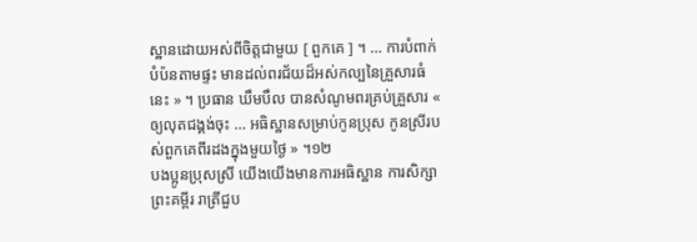ស្ឋានដោយអស់ពីចិត្តជាមួយ [ ពួកគេ ] ។ … ការបំពាក់បំប៉នតាមផ្ទះ មានដល់ពរជ័យដ៏អស់កល្បនៃគ្រួសារធំនេះ » ។ ប្រធាន ឃឹមបឹល បានសំណូមពរគ្រប់គ្រួសារ « ឲ្យលុតជង្គង់ចុះ … អធិស្ឋានសម្រាប់កូនប្រុស កូនស្រីរបស់ពួកគេពីរដងក្នុងមួយថ្ងៃ » ។១២
បងប្អូនប្រុសស្រី យើងយើងមានការអធិស្ឋាន ការសិក្សាព្រះគម្ពីរ រាត្រីជួប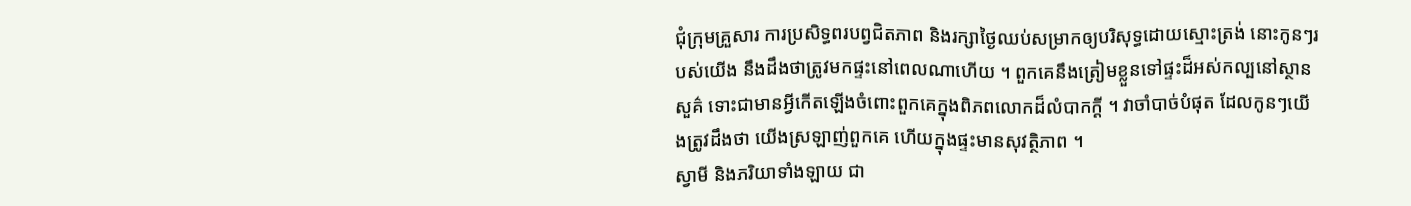ជុំក្រុមគ្រួសារ ការប្រសិទ្ធពរបព្វជិតភាព និងរក្សាថ្ងៃឈប់សម្រាកឲ្យបរិសុទ្ធដោយស្មោះត្រង់ នោះកូនៗរបស់យើង នឹងដឹងថាត្រូវមកផ្ទះនៅពេលណាហើយ ។ ពួកគេនឹងត្រៀមខ្លួនទៅផ្ទះដ៏អស់កល្បនៅស្ថានសួគ៌ ទោះជាមានអ្វីកើតឡើងចំពោះពួកគេក្នុងពិភពលោកដ៏លំបាកក្ដី ។ វាចាំបាច់បំផុត ដែលកូនៗយើងត្រូវដឹងថា យើងស្រឡាញ់ពួកគេ ហើយក្នុងផ្ទះមានសុវត្ថិភាព ។
ស្វាមី និងភរិយាទាំងឡាយ ជា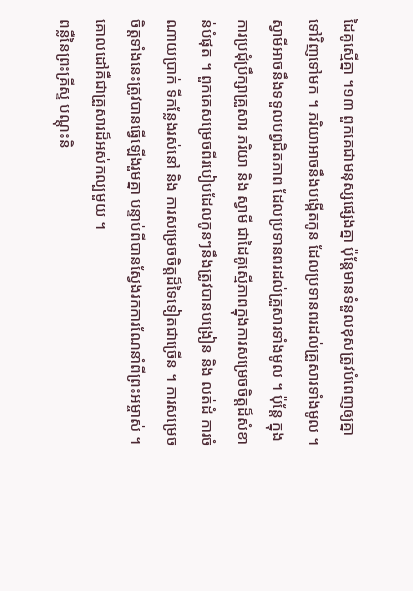ដៃគូស្មើគ្នា ។១៣ ពួកគេជាមនុស្សផ្សេងគ្នា ប៉ុន្តែមានទំនួលខុសត្រូវបំពេញឲ្យគ្នាទៅវិញទៅមក ។ ភរិយាអាចនឹងបង្កើតកូន ដែលប្រទានពរដល់គ្រួសារទាំងមូល ។ ស្វាមីអាចនឹងទទួលបព្វជិតភាព ដែលប្រទានពរដល់គ្រួសារទាំងមូល ។ ប៉ុន្តែ ក្នុងការប្រជុំប្រឹក្សាគ្រួសារ ភរិយា និង ស្វាមី ជាដៃគូស្មើភាពក្នុងការសម្រេចចិត្តដ៏សំខាន់បំផុត ។ ពួកគេសម្រេចពីរបៀបដែលកូនៗនឹងត្រូវបានបង្រៀន និង លត់ដំ ការចំណាយប្រាក់ ទីកន្លែងរស់នៅ និង ការសម្រេចចិត្តដ៏ទៃទៀតជាច្រើន ។ ការសម្រេចចិត្តទាំងនេះត្រូវបានធ្វើឡើងរួមគ្នា បន្ទាប់ពីបានស្វែងរកការណែនាំពីព្រះអម្ចាស់ ។ គោលដៅគឺជាគ្រួសារដ៏អស់កល្បមួយ ។
ពន្លឺនៃព្រះគ្រីស្ទ បណ្ដុះនិ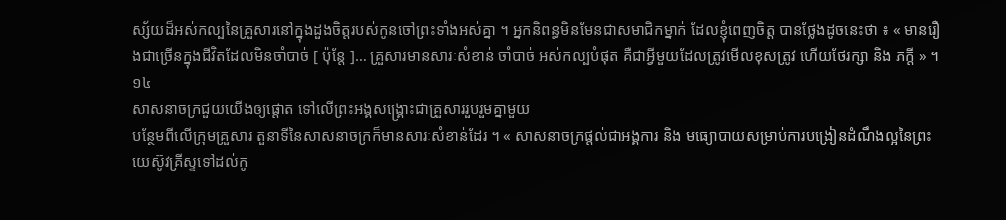ស្ស័យដ៏អស់កល្បនៃគ្រួសារនៅក្នុងដួងចិត្តរបស់កូនចៅព្រះទាំងអស់គ្នា ។ អ្នកនិពន្ធមិនមែនជាសមាជិកម្នាក់ ដែលខ្ញុំពេញចិត្ត បានថ្លែងដូចនេះថា ៖ « មានរឿងជាច្រើនក្នុងជីវិតដែលមិនចាំបាច់ [ ប៉ុន្តែ ]… គ្រួសារមានសារៈសំខាន់ ចាំបាច់ អស់កល្បបំផុត គឺជាអ្វីមួយដែលត្រូវមើលខុសត្រូវ ហើយថែរក្សា និង ភក្ដី » ។១៤
សាសនាចក្រជួយយើងឲ្យផ្ដោត ទៅលើព្រះអង្គសង្គ្រោះជាគ្រួសាររួបរួមគ្នាមួយ
បន្ថែមពីលើក្រុមគ្រួសារ តួនាទីនៃសាសនាចក្រក៏មានសារៈសំខាន់ដែរ ។ « សាសនាចក្រផ្ដល់ជាអង្គការ និង មធ្យោបាយសម្រាប់ការបង្រៀនដំណឹងល្អនៃព្រះយេស៊ូវគ្រីស្ទទៅដល់កូ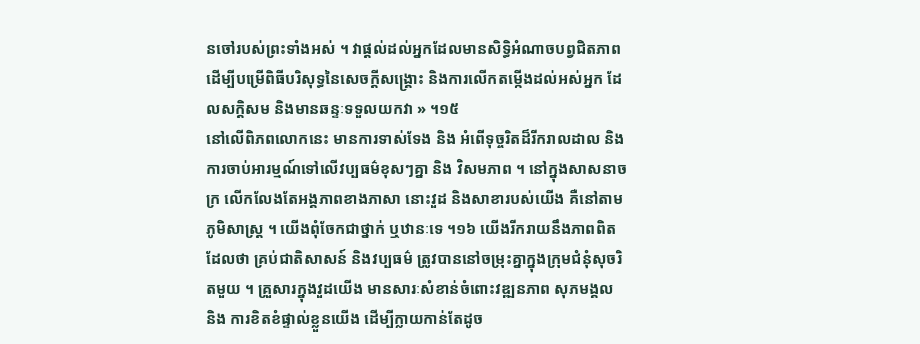នចៅរបស់ព្រះទាំងអស់ ។ វាផ្ដល់ដល់អ្នកដែលមានសិទ្ធិអំណាចបព្វជិតភាព ដើម្បីបម្រើពិធីបរិសុទ្ធនៃសេចក្ដីសង្គ្រោះ និងការលើកតម្កើងដល់អស់អ្នក ដែលសក្ដិសម និងមានឆន្ទៈទទួលយកវា » ។១៥
នៅលើពិភពលោកនេះ មានការទាស់ទែង និង អំពើទុច្ចរិតដ៏រីករាលដាល និង ការចាប់អារម្មណ៍ទៅលើវប្បធម៌ខុសៗគ្នា និង វិសមភាព ។ នៅក្នុងសាសនាចក្រ លើកលែងតែអង្គភាពខាងភាសា នោះវួដ និងសាខារបស់យើង គឺនៅតាមភូមិសាស្ត្រ ។ យើងពុំចែកជាថ្នាក់ ឬឋានៈទេ ។១៦ យើងរីករាយនឹងភាពពិតដែលថា គ្រប់ជាតិសាសន៍ និងវប្បធម៌ ត្រូវបាននៅចម្រុះគ្នាក្នុងក្រុមជំនុំសុចរិតមួយ ។ គ្រួសារក្នុងវួដយើង មានសារៈសំខាន់ចំពោះវឌ្ឍនភាព សុភមង្គល និង ការខិតខំផ្ទាល់ខ្លួនយើង ដើម្បីក្លាយកាន់តែដូច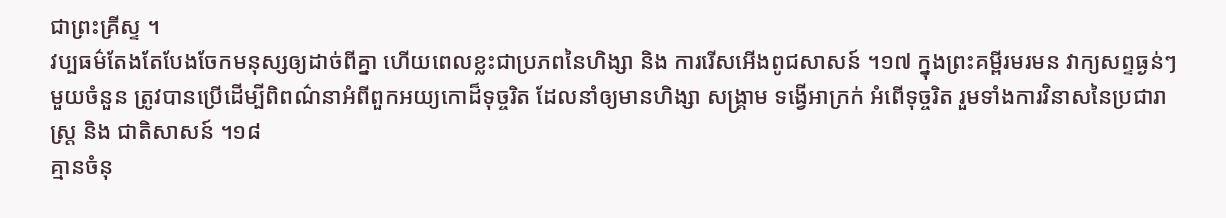ជាព្រះគ្រីស្ទ ។
វប្បធម៌តែងតែបែងចែកមនុស្សឲ្យដាច់ពីគ្នា ហើយពេលខ្លះជាប្រភពនៃហិង្សា និង ការរើសអើងពូជសាសន៍ ។១៧ ក្នុងព្រះគម្ពីរមរមន វាក្យសព្ទធ្ងន់ៗមួយចំនួន ត្រូវបានប្រើដើម្បីពិពណ៌នាអំពីពួកអយ្យកោដ៏ទុច្ចរិត ដែលនាំឲ្យមានហិង្សា សង្គ្រាម ទង្វើអាក្រក់ អំពើទុច្ចរិត រួមទាំងការវិនាសនៃប្រជារាស្ត្រ និង ជាតិសាសន៍ ។១៨
គ្មានចំនុ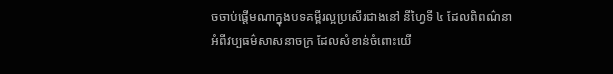ចចាប់ផ្ដើមណាក្នុងបទគម្ពីរល្អប្រសើរជាងនៅ នីហ្វៃទី ៤ ដែលពិពណ៌នាអំពីវប្បធម៌សាសនាចក្រ ដែលសំខាន់ចំពោះយើ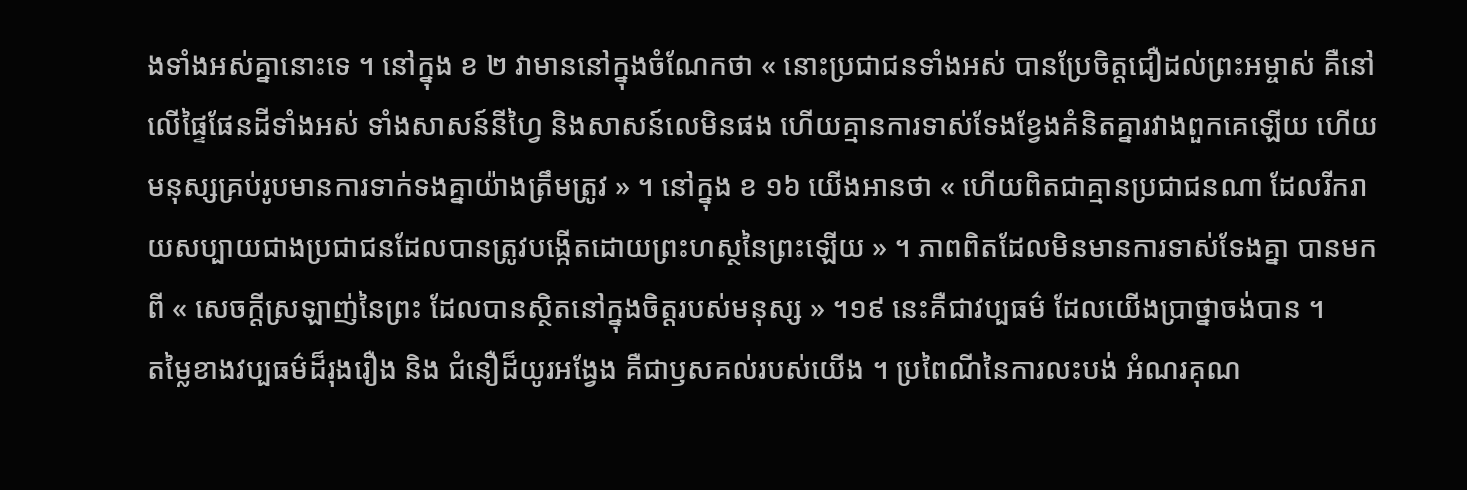ងទាំងអស់គ្នានោះទេ ។ នៅក្នុង ខ ២ វាមាននៅក្នុងចំណែកថា « នោះប្រជាជនទាំងអស់ បានប្រែចិត្តជឿដល់ព្រះអម្ចាស់ គឺនៅលើផ្ទៃផែនដីទាំងអស់ ទាំងសាសន៍នីហ្វៃ និងសាសន៍លេមិនផង ហើយគ្មានការទាស់ទែងខ្វែងគំនិតគ្នារវាងពួកគេឡើយ ហើយមនុស្សគ្រប់រូបមានការទាក់ទងគ្នាយ៉ាងត្រឹមត្រូវ » ។ នៅក្នុង ខ ១៦ យើងអានថា « ហើយពិតជាគ្មានប្រជាជនណា ដែលរីករាយសប្បាយជាងប្រជាជនដែលបានត្រូវបង្កើតដោយព្រះហស្ថនៃព្រះឡើយ » ។ ភាពពិតដែលមិនមានការទាស់ទែងគ្នា បានមកពី « សេចក្ដីស្រឡាញ់នៃព្រះ ដែលបានស្ថិតនៅក្នុងចិត្តរបស់មនុស្ស » ។១៩ នេះគឺជាវប្បធម៌ ដែលយើងប្រាថ្នាចង់បាន ។
តម្លៃខាងវប្បធម៌ដ៏រុងរឿង និង ជំនឿដ៏យូរអង្វែង គឺជាឫសគល់របស់យើង ។ ប្រពៃណីនៃការលះបង់ អំណរគុណ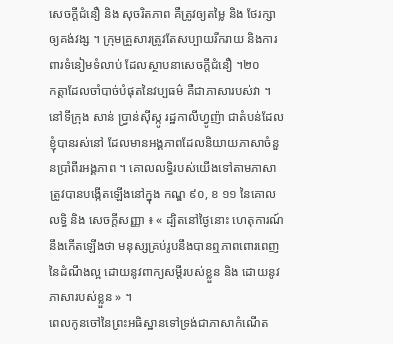សេចក្ដីជំនឿ និង សុចរិតភាព គឺត្រូវឲ្យតម្លៃ និង ថែរក្សាឲ្យគង់វង្ស ។ ក្រុមគ្រួសារត្រូវតែសប្បាយរីករាយ និងការពារទំនៀមទំលាប់ ដែលស្ថាបនាសេចក្ដីជំនឿ ។២០
កត្តាដែលចាំបាច់បំផុតនៃវប្បធម៌ គឺជាភាសារបស់វា ។ នៅទីក្រុង សាន់ ប្រ្វាន់ស៊ីស្កូ រដ្ឋកាលីហ្វូញ៉ា ជាតំបន់ដែលខ្ញុំបានរស់នៅ ដែលមានអង្គភាពដែលនិយាយភាសាចំនួនប្រាំពីរអង្គភាព ។ គោលលទ្ធិរបស់យើងទៅតាមភាសា ត្រូវបានបង្កើតឡើងនៅក្នុង កណ្ឌ ៩០, ខ ១១ នៃគោលលទ្ធិ និង សេចក្ដីសញ្ញា ៖ « ដ្បិតនៅថ្ងៃនោះ ហេតុការណ៍នឹងកើតឡើងថា មនុស្សគ្រប់រូបនឹងបានឮភាពពោរពេញនៃដំណឹងល្អ ដោយនូវពាក្យសម្ដីរបស់ខ្លួន និង ដោយនូវភាសារបស់ខ្លួន » ។
ពេលកូនចៅនៃព្រះអធិស្ឋានទៅទ្រង់ជាភាសាកំណើត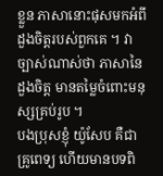ខ្លួន ភាសានោះផុសមកអំពីដួងចិត្តរបស់ពួកគេ ។ វាច្បាស់ណាស់ថា ភាសានៃដួងចិត្ត មានតម្លៃចំពោះមនុស្សគ្រប់រូប ។
បងប្រុសខ្ញុំ យ៉ូសែប គឺជាគ្រូពេទ្យ ហើយមានបទពិ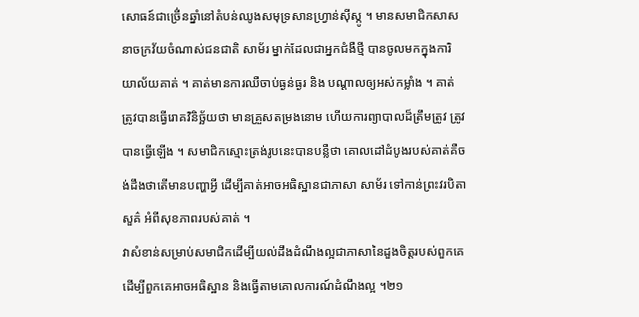សោធន៍ជាច្រើ់នឆ្នាំនៅតំបន់ឈូងសមុទ្រសានហ្វ្រាន់ស៊ីស្កូ ។ មានសមាជិកសាសនាចក្រវ័យចំណាស់ជនជាតិ សាម័រ ម្នាក់ដែលជាអ្នកជំងឺថ្មី បានចូលមកក្នុងការិយាល័យគាត់ ។ គាត់មានការឈឺចាប់ធ្ងន់ធ្ងរ និង បណ្ដាលឲ្យអស់កម្លាំង ។ គាត់ត្រូវបានធ្វើរោគវិនិច្ឆ័យថា មានគ្រួសតម្រងនោម ហើយការព្យាបាលដ៏ត្រឹមត្រូវ ត្រូវបានធ្វើឡើង ។ សមាជិកស្មោះត្រង់រូបនេះបានបន្លឺថា គោលដៅដំបូងរបស់គាត់គឺចង់ដឹងថាតើមានបញ្ហាអ្វី ដើម្បីគាត់អាចអធិស្ឋានជាភាសា សាម័រ ទៅកាន់ព្រះវរបិតាសួគ៌ អំពីសុខភាពរបស់គាត់ ។
វាសំខាន់សម្រាប់សមាជិកដើម្បីយល់ដឹងដំណឹងល្អជាភាសានៃដួងចិត្តរបស់ពួកគេ ដើម្បីពួកគេអាចអធិស្ឋាន និងធ្វើតាមគោលការណ៍ដំណឹងល្អ ។២១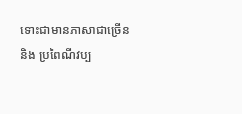ទោះជាមានភាសាជាច្រើន និង ប្រពៃណីវប្ប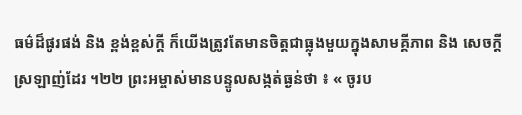ធម៌ដ៏ផូរផង់ និង ខ្ពង់ខ្ពស់ក្ដី ក៏យើងត្រូវតែមានចិត្តជាធ្លុងមួយក្នុងសាមគ្គីភាព និង សេចក្ដីស្រឡាញ់ដែរ ។២២ ព្រះអម្ចាស់មានបន្ទូលសង្កត់ធ្ងន់ថា ៖ « ចូរប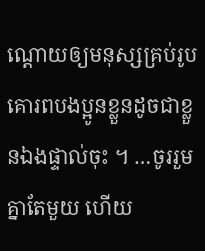ណ្ដោយឲ្យមនុស្សគ្រប់រូប គោរពបងប្អូនខ្លួនដូចជាខ្លួនឯងផ្ទាល់ចុះ ។ …ចូររួមគ្នាតែមួយ ហើយ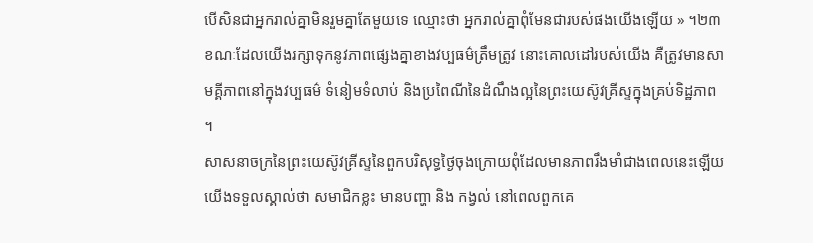បើសិនជាអ្នករាល់គ្នាមិនរួមគ្នាតែមួយទេ ឈ្មោះថា អ្នករាល់គ្នាពុំមែនជារបស់ផងយើងឡើយ » ។២៣ ខណៈដែលយើងរក្សាទុកនូវភាពផ្សេងគ្នាខាងវប្បធម៌ត្រឹមត្រូវ នោះគោលដៅរបស់យើង គឺត្រូវមានសាមគ្គីភាពនៅក្នុងវប្បធម៌ ទំនៀមទំលាប់ និងប្រពៃណីនៃដំណឹងល្អនៃព្រះយេស៊ូវគ្រីស្ទក្នុងគ្រប់ទិដ្ឋភាព ។
សាសនាចក្រនៃព្រះយេស៊ូវគ្រីស្ទនៃពួកបរិសុទ្ធថ្ងៃចុងក្រោយពុំដែលមានភាពរឹងមាំជាងពេលនេះឡើយ
យើងទទួលស្គាល់ថា សមាជិកខ្លះ មានបញ្ហា និង កង្វល់ នៅពេលពួកគេ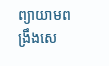ព្យាយាមពង្រឹងសេ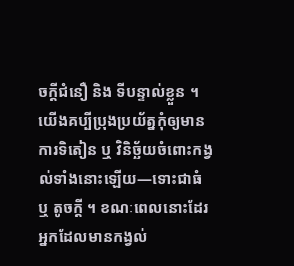ចក្ដីជំនឿ និង ទីបន្ទាល់ខ្លួន ។ យើងគប្បីប្រុងប្រយ័ត្នកុំឲ្យមានការទិតៀន ឬ វិនិច្ឆ័យចំពោះកង្វល់ទាំងនោះឡើយ—ទោះជាធំ ឬ តូចក្ដី ។ ខណៈពេលនោះដែរ អ្នកដែលមានកង្វល់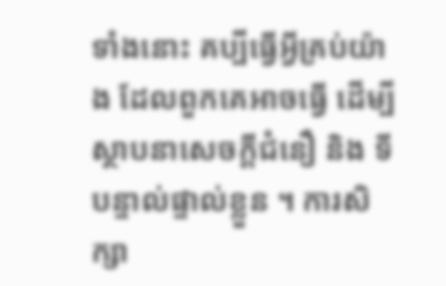ទាំងនោះ គប្បីធ្វើអ្វីគ្រប់យ៉ាង ដែលពួកគេអាចធ្វើ ដើម្បីស្ថាបនាសេចក្ដីជំនឿ និង ទីបន្ទាល់ផ្ទាល់ខ្លួន ។ ការសិក្សា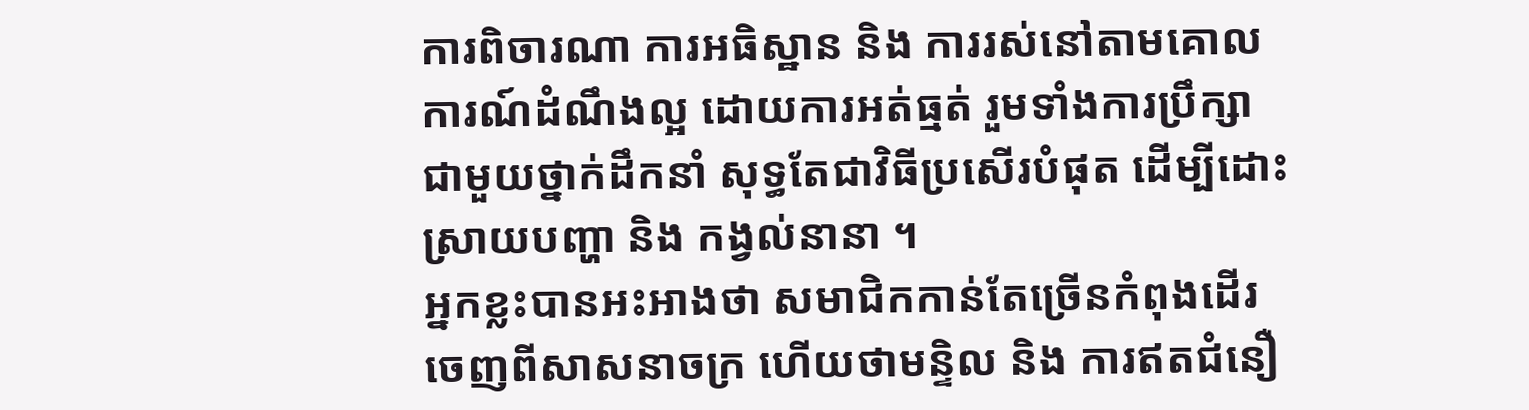ការពិចារណា ការអធិស្ឋាន និង ការរស់នៅតាមគោលការណ៍ដំណឹងល្អ ដោយការអត់ធ្មត់ រួមទាំងការប្រឹក្សាជាមួយថ្នាក់ដឹកនាំ សុទ្ធតែជាវិធីប្រសើរបំផុត ដើម្បីដោះស្រាយបញ្ហា និង កង្វល់នានា ។
អ្នកខ្លះបានអះអាងថា សមាជិកកាន់តែច្រើនកំពុងដើរចេញពីសាសនាចក្រ ហើយថាមន្ទិល និង ការឥតជំនឿ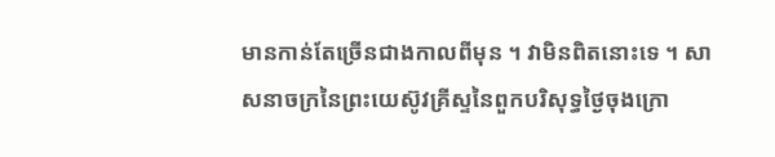មានកាន់តែច្រើនជាងកាលពីមុន ។ វាមិនពិតនោះទេ ។ សាសនាចក្រនៃព្រះយេស៊ូវគ្រីស្ទនៃពួកបរិសុទ្ធថ្ងៃចុងក្រោ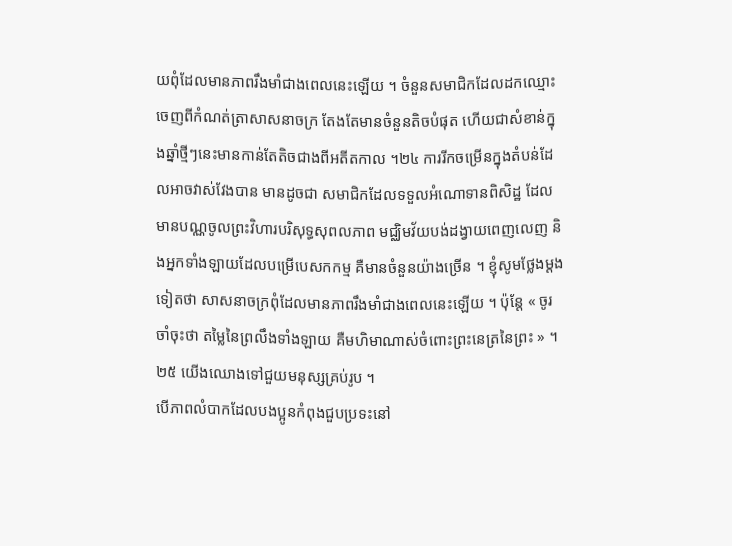យពុំដែលមានភាពរឹងមាំជាងពេលនេះឡើយ ។ ចំនួនសមាជិកដែលដកឈ្មោះចេញពីកំណត់ត្រាសាសនាចក្រ តែងតែមានចំនួនតិចបំផុត ហើយជាសំខាន់ក្នុងឆ្នាំថ្មីៗនេះមានកាន់តែតិចជាងពីអតីតកាល ។២៤ ការរីកចម្រើនក្នុងតំបន់ដែលអាចវាស់វែងបាន មានដូចជា សមាជិកដែលទទួលអំណោទានពិសិដ្ឋ ដែលមានបណ្ណចូលព្រះវិហារបរិសុទ្ធសុពលភាព មជ្ឈិមវ័យបង់ដង្វាយពេញលេញ និងអ្នកទាំងឡាយដែលបម្រើបេសកកម្ម គឺមានចំនួនយ៉ាងច្រើន ។ ខ្ញុំសូមថ្លែងម្ដងទៀតថា សាសនាចក្រពុំដែលមានភាពរឹងមាំជាងពេលនេះឡើយ ។ ប៉ុន្តែ « ចូរចាំចុះថា តម្លៃនៃព្រលឹងទាំងឡាយ គឺមហិមាណាស់ចំពោះព្រះនេត្រនៃព្រះ » ។២៥ យើងឈោងទៅជួយមនុស្សគ្រប់រូប ។
បើភាពលំបាកដែលបងប្អូនកំពុងជួបប្រទះនៅ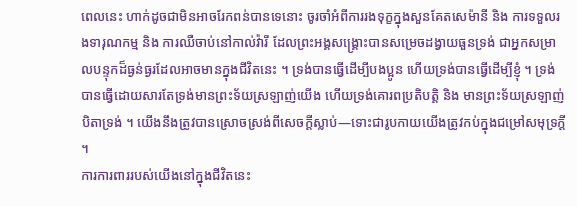ពេលនេះ ហាក់ដូចជាមិនអាចរែកពន់បានទេនោះ ចូរចាំអំពីការរងទុក្ខក្នុងសួនគែតសេម៉ានី និង ការទទួលរងទារុណកម្ម និង ការឈឺចាប់នៅកាល់វ៉ារី ដែលព្រះអង្គសង្គ្រោះបានសម្រេចដង្វាយធួនទ្រង់ ជាអ្នកសម្រាលបន្ទុកដ៏ធ្ងន់ធ្ងរដែលអាចមានក្នុងជីវិតនេះ ។ ទ្រង់បានធ្វើដើម្បីបងប្អូន ហើយទ្រង់បានធ្វើដើម្បីខ្ញុំ ។ ទ្រង់បានធ្វើដោយសារតែទ្រង់មានព្រះទ័យស្រឡាញ់យើង ហើយទ្រង់គោរពប្រតិបត្តិ និង មានព្រះទ័យស្រឡាញ់បិតាទ្រង់ ។ យើងនឹងត្រូវបានស្រោចស្រង់ពីសេចក្ដីស្លាប់—ទោះជារូបកាយយើងត្រូវកប់ក្នុងជម្រៅសមុទ្រក្ដី ។
ការការពាររបស់យើងនៅក្នុងជីវិតនេះ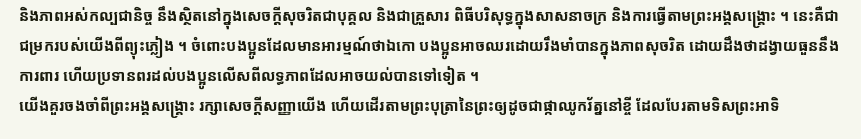និងភាពអស់កល្បជានិច្ច នឹងស្ថិតនៅក្នុងសេចក្ដីសុចរិតជាបុគ្គល និងជាគ្រួសារ ពិធីបរិសុទ្ធក្នុងសាសនាចក្រ និងការធ្វើតាមព្រះអង្គសង្គ្រោះ ។ នេះគឺជាជម្រករបស់យើងពីព្យុះភ្លៀង ។ ចំពោះបងប្អូនដែលមានអារម្មណ៍ថាឯកោ បងប្អូនអាចឈរដោយរឹងមាំបានក្នុងភាពសុចរិត ដោយដឹងថាដង្វាយធួននឹងការពារ ហើយប្រទានពរដល់បងប្អូនលើសពីលទ្ធភាពដែលអាចយល់បានទៅទៀត ។
យើងគួរចងចាំពីព្រះអង្គសង្គ្រោះ រក្សាសេចក្ដីសញ្ញាយើង ហើយដើរតាមព្រះបុត្រានៃព្រះឲ្យដូចជាផ្កាឈូករ័ត្ននៅខ្ចី ដែលបែរតាមទិសព្រះអាទិ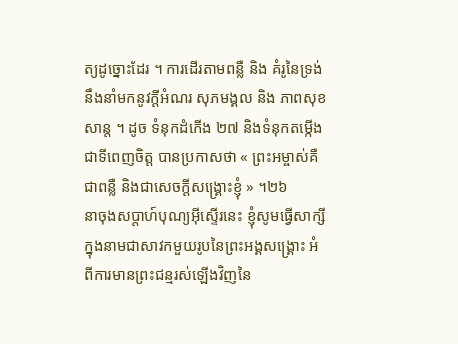ត្យដូច្នោះដែរ ។ ការដើរតាមពន្លឺ និង គំរូនៃទ្រង់ នឹងនាំមកនូវក្ដីអំណរ សុភមង្គល និង ភាពសុខសាន្ត ។ ដូច ទំនុកដំកើង ២៧ និងទំនុកតម្កើងជាទីពេញចិត្ត បានប្រកាសថា « ព្រះអម្ចាស់គឺជាពន្លឺ និងជាសេចក្ដីសង្គ្រោះខ្ញុំ » ។២៦
នាចុងសប្ដាហ៍បុណ្យអ៊ីស្ទើរនេះ ខ្ញុំសូមធ្វើសាក្សីក្នុងនាមជាសាវកមួយរូបនៃព្រះអង្គសង្គ្រោះ អំពីការមានព្រះជន្មរស់ឡើងវិញនៃ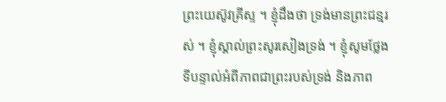ព្រះយេស៊ូវគ្រីស្ទ ។ ខ្ញុំដឹងថា ទ្រង់មានព្រះជន្មរស់ ។ ខ្ញុំស្គាល់ព្រះសូរសៀងទ្រង់ ។ ខ្ញុំសូមថ្លែងទីបន្ទាល់អំពីភាពជាព្រះរបស់ទ្រង់ និងភាព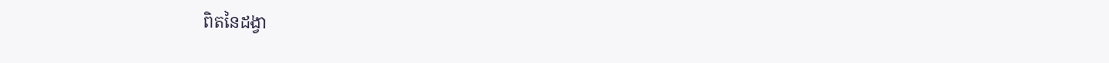ពិតនៃដង្វា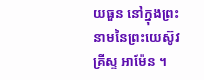យធួន នៅក្នុងព្រះនាមនៃព្រះយេស៊ូវគ្រីស្ទ អាម៉ែន ។